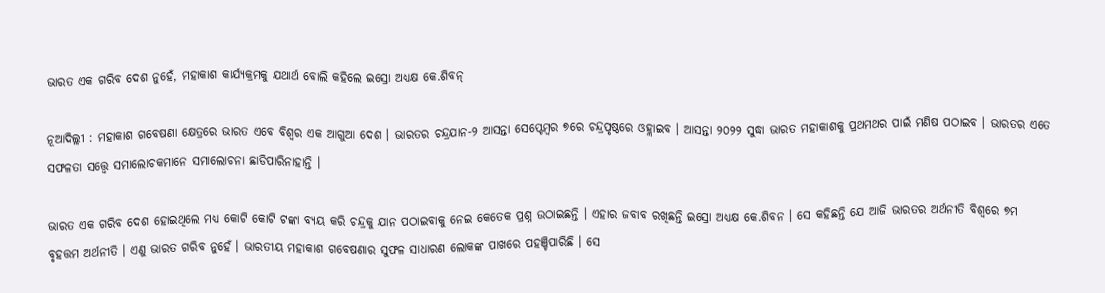ଭାରତ ଏକ ଗରିବ ଦେଶ ନୁହେଁ, ମହାକାଶ କାର୍ଯ୍ୟକ୍ରମକୁ ଯଥାର୍ଥ ବୋଲି କହିଲେ ଇସ୍ରୋ ଅଧ୍ୟକ୍ଷ କେ.ଶିବନ୍‌

ନୂଆଦିଲ୍ଲୀ : ମହାକାଶ ଗବେଷଣା କ୍ଷେତ୍ରରେ ଭାରତ ଏବେ ବିଶ୍ୱର ଏକ ଆଗୁଆ ଦେଶ । ଭାରତର ଚନ୍ଦ୍ରଯାନ-୨ ଆସନ୍ତା ସେପ୍ଟେମ୍ବର ୭ରେ ଚନ୍ଦ୍ରପୃଷ୍ଠରେ ଓହ୍ଲାଇବ । ଆସନ୍ତା ୨୦୨୨ ସୁଦ୍ଧା ଭାରତ ମହାକାଶକୁ ପ୍ରଥମଥର ପାଇଁ ମଣିଷ ପଠାଇବ । ଭାରତର ଏତେ ସଫଳତା ସତ୍ତ୍ୱେ ସମାଲୋଚକମାନେ ସମାଲୋଚନା ଛାଡିପାରିନାହାନ୍ତି ।

ଭାରତ ଏକ ଗରିବ ଦେଶ ହୋଇଥିଲେ ମଧ୍ୟ କୋଟି କୋଟି ଟଙ୍କା ବ୍ୟୟ କରି ଚନ୍ଦ୍ରକୁ ଯାନ ପଠାଇବାକୁ ନେଇ କେତେକ ପ୍ରଶ୍ନ ଉଠାଇଛନ୍ତି । ଏହାର ଜବାବ ରଖିଛନ୍ତି ଇସ୍ରୋ ଅଧ୍ୟକ୍ଷ କେ.ଶିବନ । ସେ କହିଛନ୍ତି ଯେ ଆଜି ଭାରତର ଅର୍ଥନୀତି ବିଶ୍ୱରେ ୭ମ ବୃହତ୍ତମ ଅର୍ଥନୀତି । ଏଣୁ ଭାରତ ଗରିବ ନୁହେଁ । ଭାରତୀୟ ମହାକାଶ ଗବେଷଣାର ସୁଫଳ ସାଧାରଣ ଲୋକଙ୍କ ପାଖରେ ପହଞ୍ଚିପାରିଛି । ସେ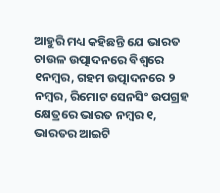ଆହୁରି ମଧ୍ୟ କହିଛନ୍ତି ଯେ ଭାରତ ଚାଉଳ ଉତ୍ପାଦନରେ ବିଶ୍ୱରେ ୧ନମ୍ବର, ଗହମ ଉତ୍ପାଦନରେ ୨ ନମ୍ବର, ରିମୋଟ ସେନସିଂ ଉପଗ୍ରହ କ୍ଷେତ୍ରରେ ଭାରତ ନମ୍ବର ୧, ଭାରତର ଆଇଟି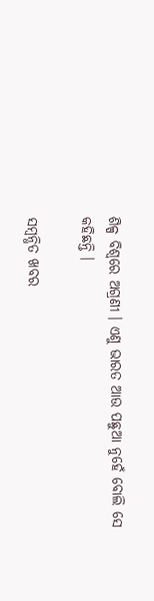ଶିଳ୍ପ ବିଶ୍ୱରେ ଅଗ୍ରଣୀ । ଏଣୁ ଭାରତ ଆଉ ପଛୁଆ ନୁହେଁ ବୋଲି ସେ କହିଛନ୍ତି ।

ସମ୍ବନ୍ଧିତ ଖବର